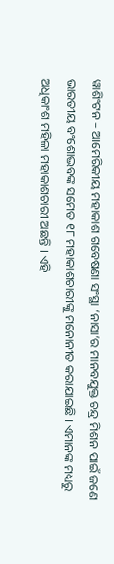ୱାଶିଂଟନ – ଆମେରିକୀୟ ମହାକାଶ ଗବେଷଣା ସଂସ୍ଥା ‘ନାସା’ର ମାନବଯୁକ୍ତ ଚନ୍ଦ୍ର ମିଶନ ପାଇଁ ଜଣେ ଭାରତୀୟ ବଂଶୋଦ୍ଭବଙ୍କ ସମେତ ୧୮ ମହାକାଶଚାରୀଙ୍କୁ ମନୋନୀତ କରାଯାଇଛି । ଏମାନଙ୍କ ମଧ୍ୟରୁ ଅଧିକାଂଶ ମହିଳା ମହାକାଶଚାରୀ ଅଛନ୍ତି । ଏହି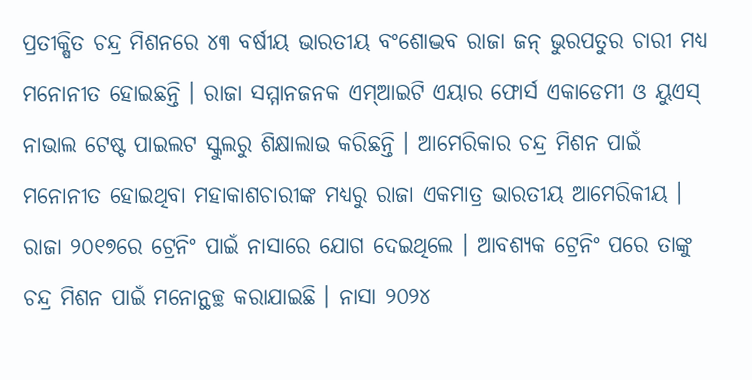ପ୍ରତୀକ୍ଷିତ ଚନ୍ଦ୍ର ମିଶନରେ ୪୩ ବର୍ଷୀୟ ଭାରତୀୟ ବଂଶୋଦ୍ଭବ ରାଜା ଜନ୍ ଭୁରପତୁର ଚାରୀ ମଧ୍ୟ ମନୋନୀତ ହୋଇଛନ୍ତି । ରାଜା ସମ୍ମାନଜନକ ଏମ୍ଆଇଟି ଏୟାର ଫୋର୍ସ ଏକାଡେମୀ ଓ ୟୁଏସ୍ ନାଭାଲ ଟେଷ୍ଟ ପାଇଲଟ ସ୍କୁଲରୁ ଶିକ୍ଷାଲାଭ କରିଛନ୍ତି । ଆମେରିକାର ଚନ୍ଦ୍ର ମିଶନ ପାଇଁ ମନୋନୀତ ହୋଇଥିବା ମହାକାଶଚାରୀଙ୍କ ମଧ୍ୟରୁ ରାଜା ଏକମାତ୍ର ଭାରତୀୟ ଆମେରିକୀୟ । ରାଜା ୨୦୧୭ରେ ଟ୍ରେନିଂ ପାଇଁ ନାସାରେ ଯୋଗ ଦେଇଥିଲେ । ଆବଶ୍ୟକ ଟ୍ରେନିଂ ପରେ ତାଙ୍କୁ ଚନ୍ଦ୍ର ମିଶନ ପାଇଁ ମନୋନ୍ଥଚ୍ଛ କରାଯାଇଛି । ନାସା ୨୦୨୪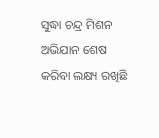ସୁଦ୍ଧା ଚନ୍ଦ୍ର ମିଶନ ଅଭିଯାନ ଶେଷ କରିବା ଲକ୍ଷ୍ୟ ରଖିଛି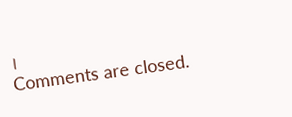।
Comments are closed.